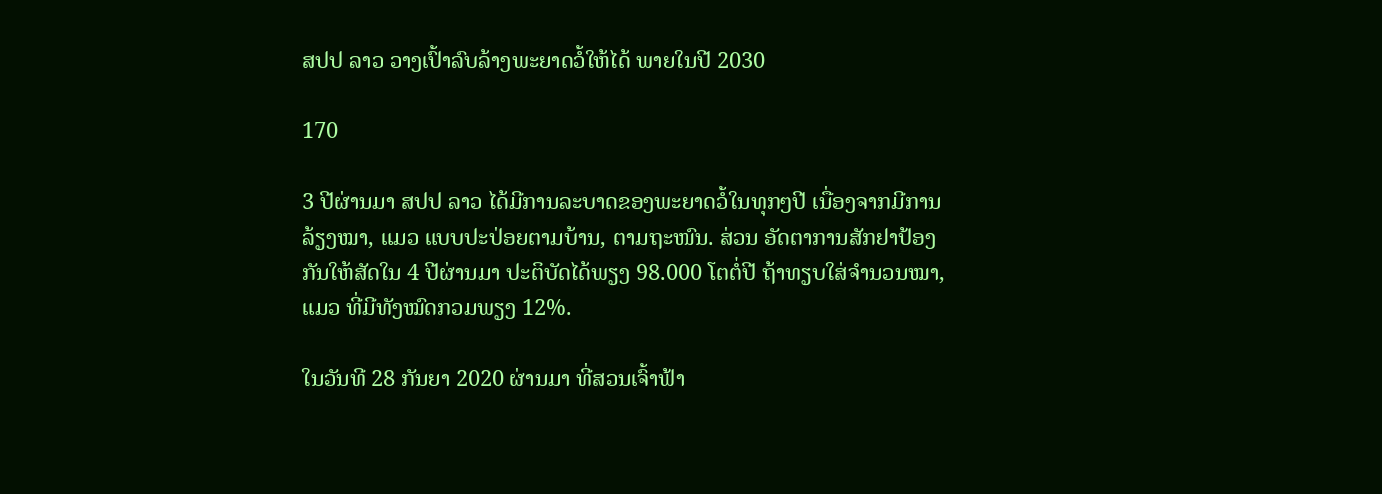ສປປ ລາວ ວາງເປົ້າລົບລ້າງພະຍາດວໍ້ໃຫ້ໄດ້ ພາຍໃນປີ 2030

170

3 ປີຜ່ານມາ ສປປ ລາວ ໄດ້ມີການລະບາດຂອງພະຍາດວໍ້ໃນທຸກໆປີ ເນື່ອງຈາກມີການລ້ຽງໝາ, ແມວ ແບບປະປ່ອຍຕາມບ້ານ, ຕາມຖະໜົນ. ສ່ວນ ອັດຕາການສັກຢາປ້ອງກັນໃຫ້ສັດໃນ 4 ປີຜ່ານມາ ປະຕິບັດໄດ້ພຽງ 98.000 ໂຕຕໍ່ປີ ຖ້າທຽບໃສ່ຈຳນວນໝາ, ແມວ ທີ່ມີທັງໝົດກວມພຽງ 12%.

ໃນວັນທີ 28 ກັນຍາ 2020 ຜ່ານມາ ທີ່ສວນເຈົ້າຟ້າ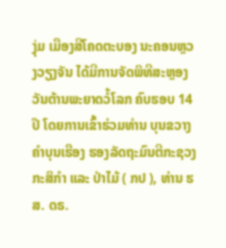ງຸ່ມ ເມືອງສີໂຄດຕະບອງ ນະຄອນຫຼວງວຽງຈັນ ໄດ້ມີການຈັດພິທີສະຫຼອງວັນຕ້ານພະຍາດວໍ້ໂລກ ຄົບຮອບ 14 ປີ ໂດຍການເຂົ້າຮ່ວມທ່ານ ບຸນຂວາງ ຄຳບຸນເຮືອງ ຮອງລັດຖະມົນຕີກະຊວງກະສິກຳ ແລະ ປ່າໄມ້ ( ກປ ), ທ່ານ ຮສ. ດຣ.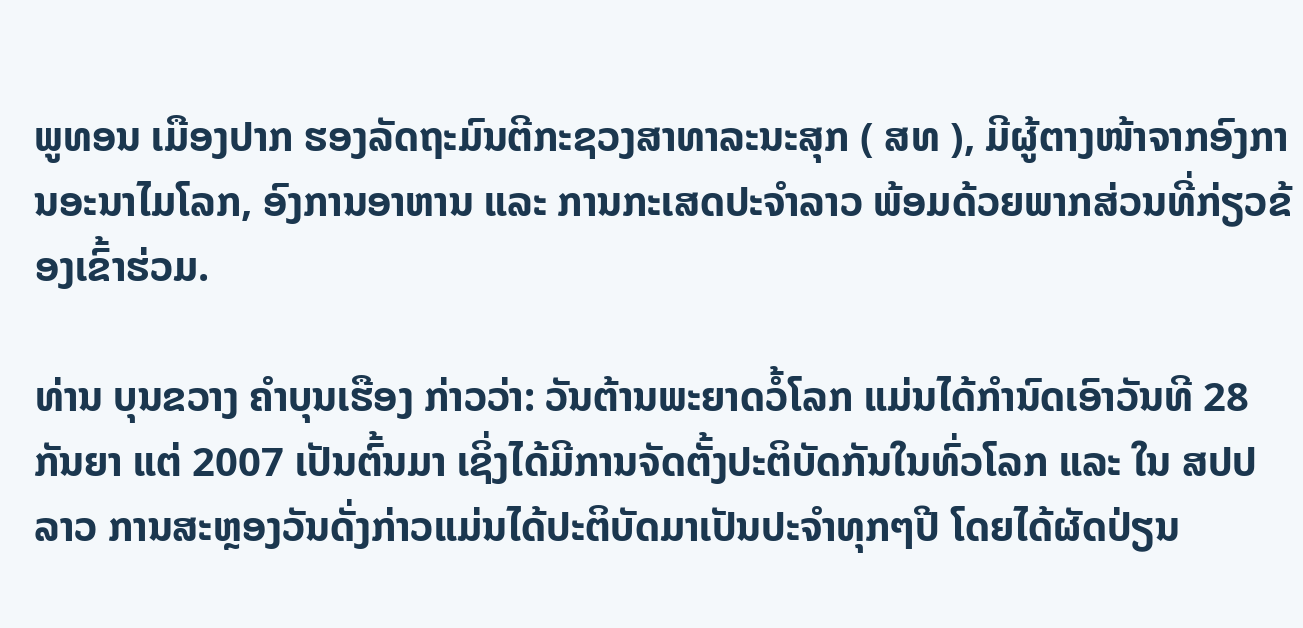ພູທອນ ເມືອງປາກ ຮອງລັດຖະມົນຕີກະຊວງສາທາລະນະສຸກ ( ສທ ), ມີຜູ້ຕາງໜ້າຈາກອົງການອະນາໄມໂລກ, ອົງການອາຫານ ແລະ ການກະເສດປະຈຳລາວ ພ້ອມດ້ວຍພາກສ່ວນທີ່ກ່ຽວຂ້ອງເຂົ້າຮ່ວມ.

ທ່ານ ບຸນຂວາງ ຄຳບຸນເຮືອງ ກ່າວວ່າ: ວັນຕ້ານພະຍາດວໍ້ໂລກ ແມ່ນໄດ້ກໍານົດເອົາວັນທີ 28 ກັນຍາ ແຕ່ 2007 ເປັນຕົ້ນມາ ເຊິ່ງໄດ້ມີການຈັດຕັ້ງປະຕິບັດກັນໃນທົ່ວໂລກ ແລະ ໃນ ສປປ ລາວ ການສະຫຼອງວັນດັ່ງກ່າວແມ່ນໄດ້ປະຕິບັດມາເປັນປະຈຳທຸກໆປີ ໂດຍໄດ້ຜັດປ່ຽນ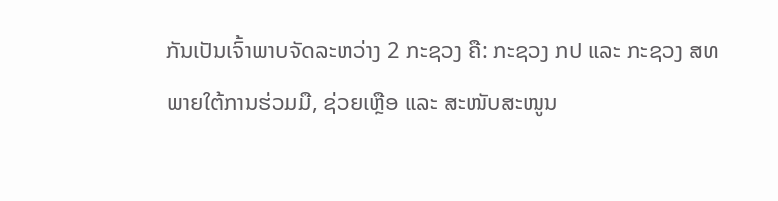ກັນເປັນເຈົ້າພາບຈັດລະຫວ່າງ 2 ກະຊວງ ຄື: ກະຊວງ ກປ ແລະ ກະຊວງ ສທ ພາຍໃຕ້ການຮ່ວມມື, ຊ່ວຍເຫຼືອ ແລະ ສະໜັບສະໜູນ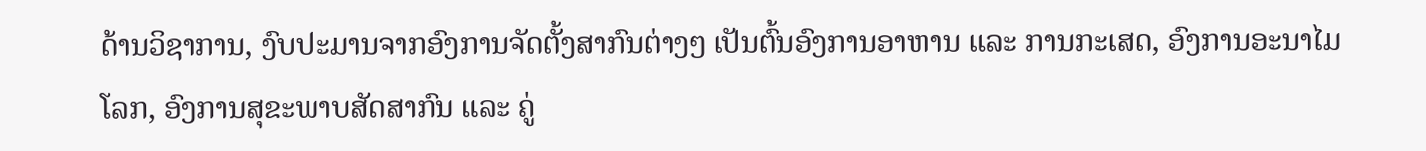ດ້ານວິຊາການ, ງົບປະມານຈາກອົງການຈັດຕັ້ງສາກົນຕ່າງໆ ເປັນຕົ້ນອົງການອາຫານ ແລະ ການກະເສດ, ອົງການອະນາໄມໂລກ, ອົງການສຸຂະພາບສັດສາກົນ ແລະ ຄູ່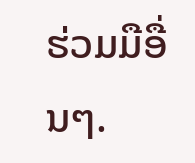ຮ່ວມມືອື່ນໆ.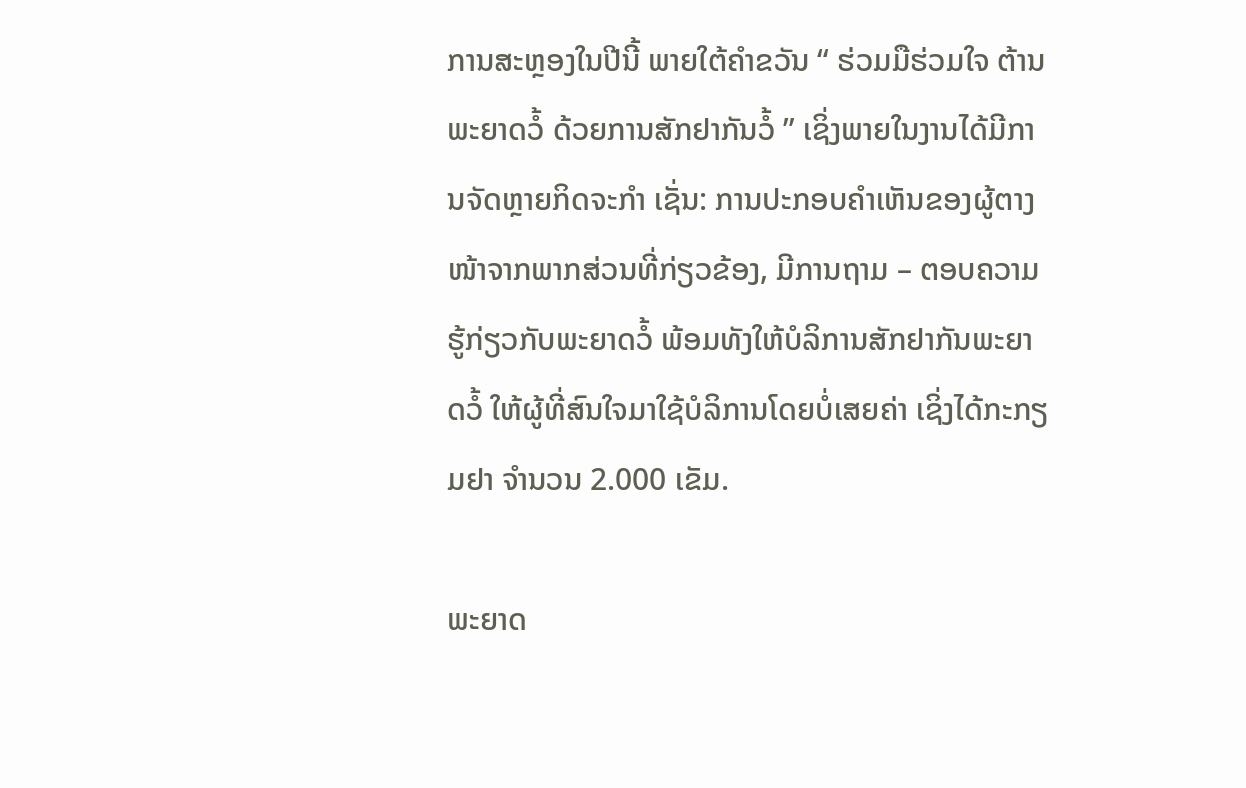ການສະຫຼອງໃນປີນີ້ ພາຍໃຕ້ຄຳຂວັນ “ ຮ່ວມມືຮ່ວມໃຈ ຕ້ານພະຍາດວໍ້ ດ້ວຍການສັກຢາກັນວໍ້ ” ເຊິ່ງພາຍໃນງານໄດ້ມີການຈັດຫຼາຍກິດຈະກຳ ເຊັ່ນ: ການປະກອບຄຳເຫັນຂອງຜູ້ຕາງໜ້າຈາກພາກສ່ວນທີ່ກ່ຽວຂ້ອງ, ມີການຖາມ – ຕອບຄວາມຮູ້ກ່ຽວກັບພະຍາດວໍ້ ພ້ອມທັງໃຫ້ບໍລິການສັກຢາກັນພະຍາດວໍ້ ໃຫ້ຜູ້ທີ່ສົນໃຈມາໃຊ້ບໍລິການໂດຍບໍ່ເສຍຄ່າ ເຊິ່ງໄດ້ກະກຽມຢາ ຈຳນວນ 2.000 ເຂັມ.

ພະຍາດ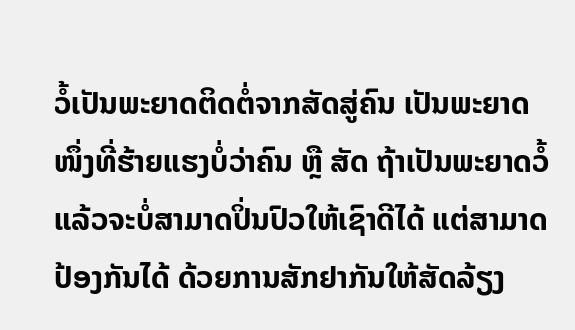ວໍ້ເປັນພະຍາດຕິດຕໍ່ຈາກສັດສູ່ຄົນ ເປັນພະຍາດໜຶ່ງທີ່ຮ້າຍແຮງບໍ່ວ່າຄົນ ຫຼື ສັດ ຖ້າເປັນພະຍາດວໍ້ແລ້ວຈະບໍ່ສາມາດປິ່ນປົວໃຫ້ເຊົາດີໄດ້ ແຕ່ສາມາດປ້ອງກັນໄດ້ ດ້ວຍການສັກຢາກັນໃຫ້ສັດລ້ຽງ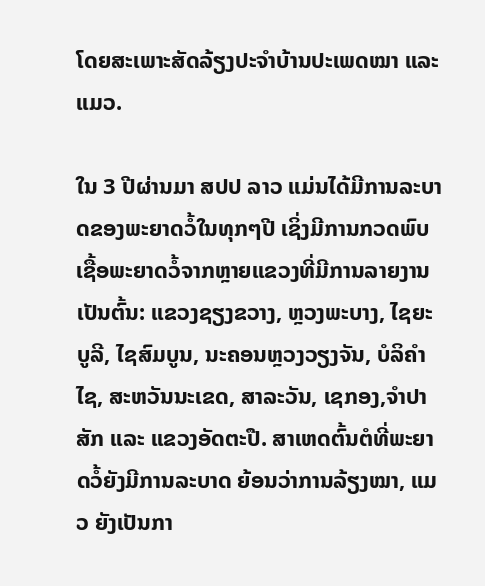ໂດຍສະເພາະສັດລ້ຽງປະຈໍາບ້ານປະເພດໝາ ແລະ ແມວ.

ໃນ 3 ປີຜ່ານມາ ສປປ ລາວ ແມ່ນໄດ້ມີການລະບາດຂອງພະຍາດວໍ້ໃນທຸກໆປີ ເຊິ່ງມີການກວດພົບເຊື້ອພະຍາດວໍ້ຈາກຫຼາຍແຂວງທີ່ມີການລາຍງານ ເປັນຕົ້ນ: ແຂວງຊຽງຂວາງ, ຫຼວງພະບາງ, ໄຊຍະບູລີ, ໄຊສົມບູນ, ນະຄອນຫຼວງວຽງຈັນ, ບໍລິຄໍາໄຊ, ສະຫວັນນະເຂດ, ສາລະວັນ, ເຊກອງ,ຈຳປາສັກ ແລະ ແຂວງອັດຕະປື. ສາເຫດຕົ້ນຕໍທີ່ພະຍາດວໍ້ຍັງມີການລະບາດ ຍ້ອນວ່າການລ້ຽງໝາ, ແມວ ຍັງເປັນກາ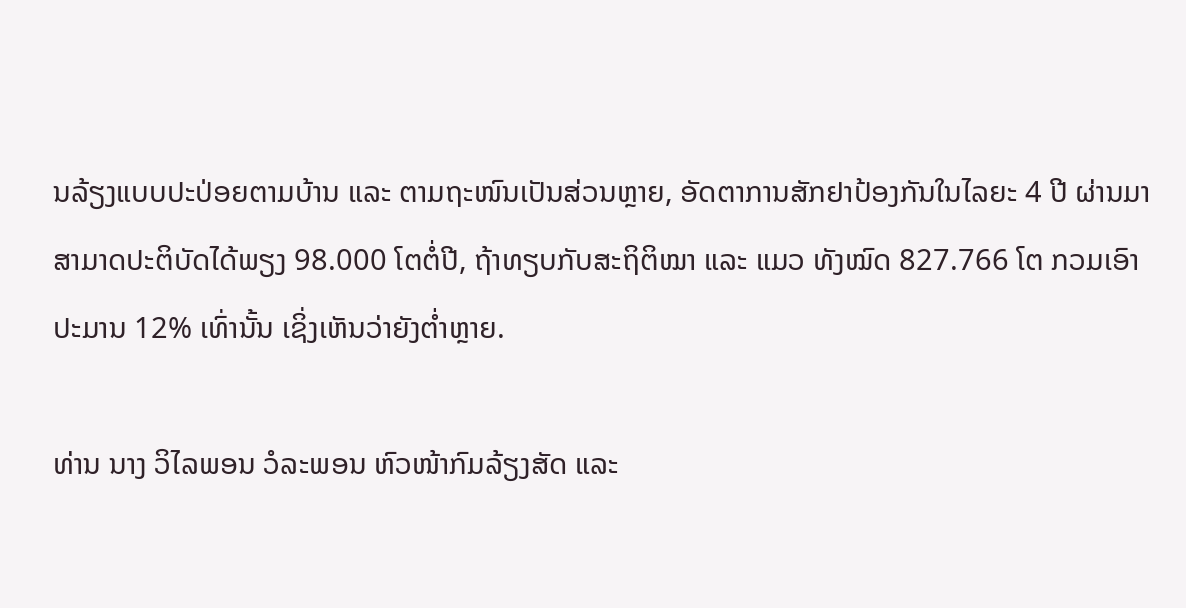ນລ້ຽງແບບປະປ່ອຍຕາມບ້ານ ແລະ ຕາມຖະໜົນເປັນສ່ວນຫຼາຍ, ອັດຕາການສັກຢາປ້ອງກັນໃນໄລຍະ 4 ປີ ຜ່ານມາສາມາດປະຕິບັດໄດ້ພຽງ 98.000 ໂຕຕໍ່ປີ, ຖ້າທຽບກັບສະຖິຕິໝາ ແລະ ແມວ ທັງໝົດ 827.766 ໂຕ ກວມເອົາປະມານ 12% ເທົ່ານັ້ນ ເຊິ່ງເຫັນວ່າຍັງຕໍ່າຫຼາຍ.

ທ່ານ ນາງ ວິໄລພອນ ວໍລະພອນ ຫົວໜ້າກົມລ້ຽງສັດ ແລະ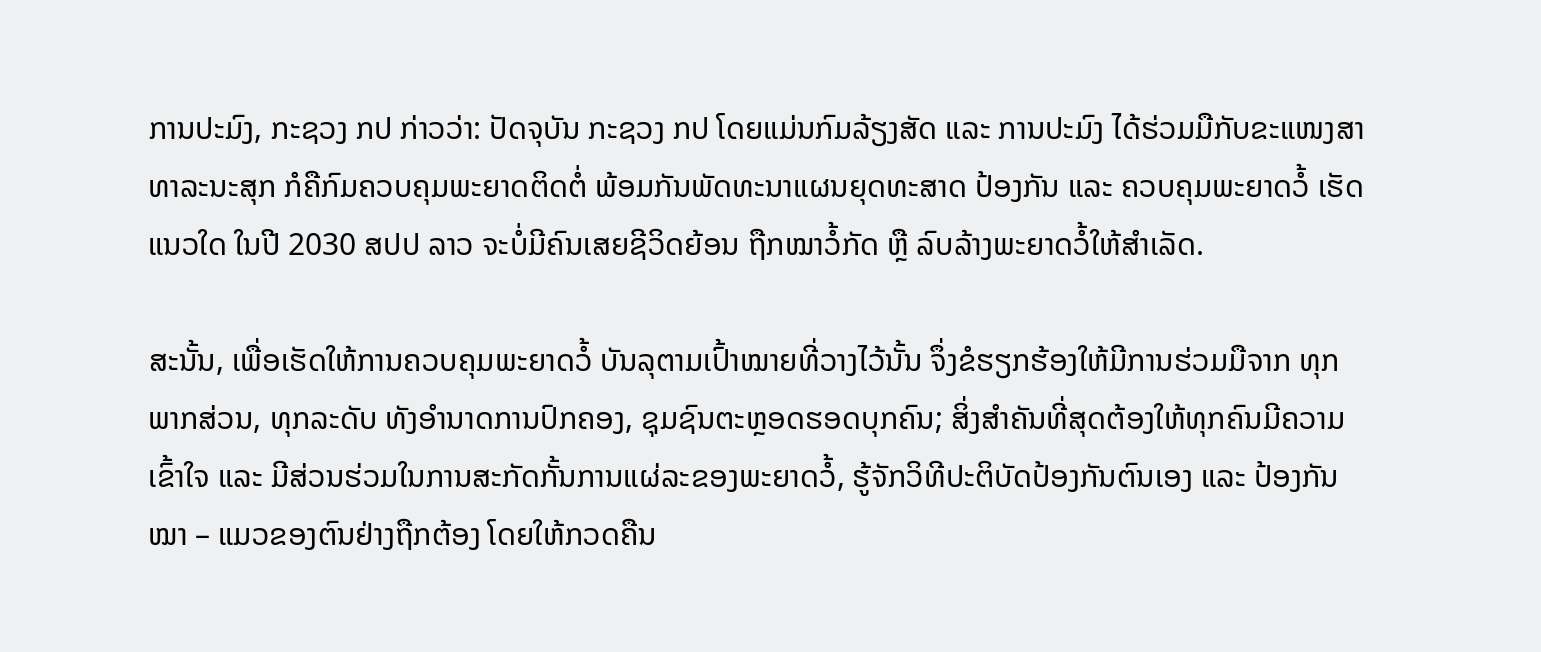ການປະມົງ, ກະຊວງ ກປ ກ່າວວ່າ: ປັດຈຸບັນ ກະຊວງ ກປ ໂດຍແມ່ນກົມລ້ຽງສັດ ແລະ ການປະມົງ ໄດ້ຮ່ວມມືກັບຂະແໜງສາທາລະນະສຸກ ກໍຄືກົມຄວບຄຸມພະຍາດຕິດຕໍ່ ພ້ອມກັນພັດທະນາແຜນຍຸດທະສາດ ປ້ອງກັນ ແລະ ຄວບຄຸມພະຍາດວໍ້ ເຮັດແນວໃດ ໃນປີ 2030 ສປປ ລາວ ຈະບໍ່ມີຄົນເສຍຊີວິດຍ້ອນ ຖືກໝາວໍ້ກັດ ຫຼື ລົບລ້າງພະຍາດວໍ້ໃຫ້ສຳເລັດ.

ສະນັ້ນ, ເພື່ອເຮັດໃຫ້ການຄວບຄຸມພະຍາດວໍ້ ບັນລຸຕາມເປົ້າໝາຍທີ່ວາງໄວ້ນັ້ນ ຈຶ່ງຂໍຮຽກຮ້ອງໃຫ້ມີການຮ່ວມມືຈາກ ທຸກພາກສ່ວນ, ທຸກລະດັບ ທັງອໍານາດການປົກຄອງ, ຊຸມຊົນຕະຫຼອດຮອດບຸກຄົນ; ສິ່ງສໍາຄັນທີ່ສຸດຕ້ອງໃຫ້ທຸກຄົນມີຄວາມເຂົ້າໃຈ ແລະ ມີສ່ວນຮ່ວມໃນການສະກັດກັ້ນການແຜ່ລະຂອງພະຍາດວໍ້, ຮູ້ຈັກວິທີປະຕິບັດປ້ອງກັນຕົນເອງ ແລະ ປ້ອງກັນໝາ – ແມວຂອງຕົນຢ່າງຖືກຕ້ອງ ໂດຍໃຫ້ກວດຄືນ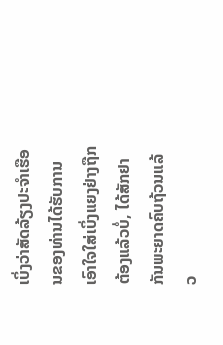ເບິ່ງວ່າສັດລ້ຽງປະຈໍາເຮືອນຂອງທ່ານໄດ້ຮັບການເອົາໃຈໃສ່ເບິ່ງແຍງຢ່າງຖືກຕ້ອງແລ້ວບໍ່, ໄດ້ສັກຢາກັນພະຍາດຄົບຖ້ວນແລ້ວ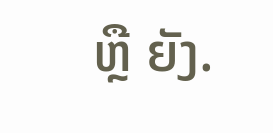ຫຼື ຍັງ.